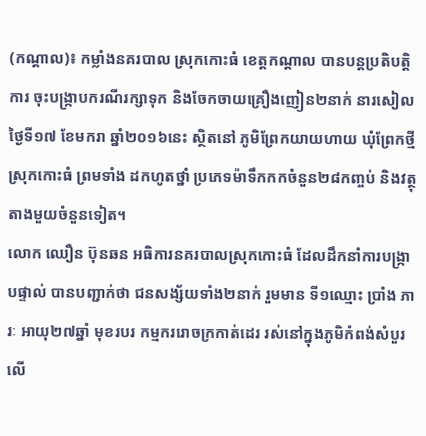(កណ្តាល)៖ កម្លាំងនគរបាល ស្រុកកោះធំ ខេត្តកណ្តាល បានបន្តប្រតិបត្តិការ ចុះបង្ក្រាបករណីរក្សាទុក និងចែកចាយគ្រឿងញៀន២នាក់ នារសៀលថ្ងៃទី១៧ ខែមករា ឆ្នាំ២០១៦នេះ ស្ថិតនៅ ភូមិព្រែកយាយហាយ ឃុំព្រែកថ្មី ស្រុកកោះធំ ព្រមទាំង ដកហូតថ្នាំ ប្រភេទម៉ាទឹកកកចំនួន២៨កញ្ចប់ និងវត្ថុតាងមួយចំនួនទៀត។
លោក ឈឿន ប៊ុនឆន អធិការនគរបាលស្រុកកោះធំ ដែលដឹកនាំការបង្ក្រាបផ្ទាល់ បានបញ្ជាក់ថា ជនសង្ស័យទាំង២នាក់ រួមមាន ទី១ឈ្មោះ ប្រាំង ភារៈ អាយុ២៧ឆ្នាំ មុខរបរ កម្មកររោចក្រកាត់ដេរ រស់នៅក្នុងភូមិកំពង់សំបួរលើ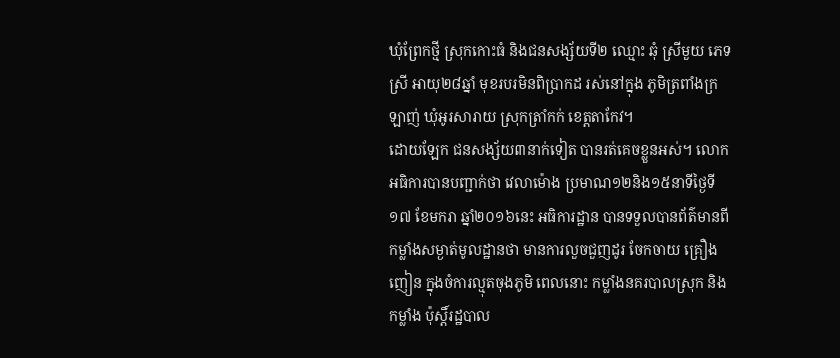ឃុំព្រែកថ្មី ស្រុកកោះធំ និងជនសង្ស័យទី២ ឈ្មោះ ឆុំ ស្រីមួយ ភេទស្រី អាយុ២៨ឆ្នាំ មុខរបរមិនពិប្រាកដ រស់នៅក្នុង ភូមិត្រពាំងក្រឡាញ់ ឃុំអូរសារាយ ស្រុកត្រាំកក់ ខេត្តតាកែវ។
ដោយឡែក ជនសង្ស័យ៣នាក់ទៀត បានរត់គេចខ្លួនអស់។ លោកអធិការបានបញ្ជាក់ថា វេលាម៉ោង ប្រមាណ១២និង១៥នាទីថ្ងៃទី១៧ ខែមករា ឆ្នាំ២០១៦នេះ អធិការដ្ឋាន បានទទួលបានព័ត៌មានពី កម្លាំងសម្ងាត់មូលដ្ឋានថា មានការលួចជួញដូរ ចែកចាយ គ្រឿងញៀន ក្នុងចំការល្មុតចុងភូមិ ពេលនោះ កម្លាំងនគរបាលស្រុក និង កម្លាំង ប៉ុស្តិ៍រដ្ឋបាល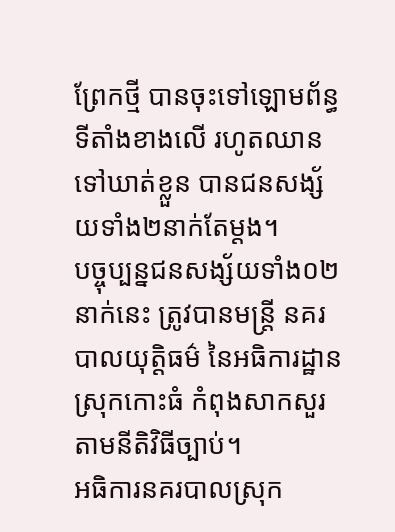ព្រែកថ្មី បានចុះទៅឡោមព័ន្ធទីតាំងខាងលើ រហូតឈានទៅឃាត់ខ្លួន បានជនសង្ស័យទាំង២នាក់តែម្តង។
បច្ចុប្បន្នជនសង្ស័យទាំង០២នាក់នេះ ត្រូវបានមន្រ្តី នគរបាលយុត្តិធម៌ នៃអធិការដ្ឋានស្រុកកោះធំ កំពុងសាកសួរ តាមនីតិវិធីច្បាប់។
អធិការនគរបាលស្រុក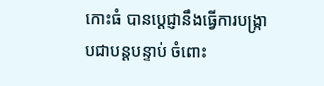កោះធំ បានប្តេជ្ញានឹងធ្វើការបង្ក្រាបជាបន្តបន្ទាប់ ចំពោះ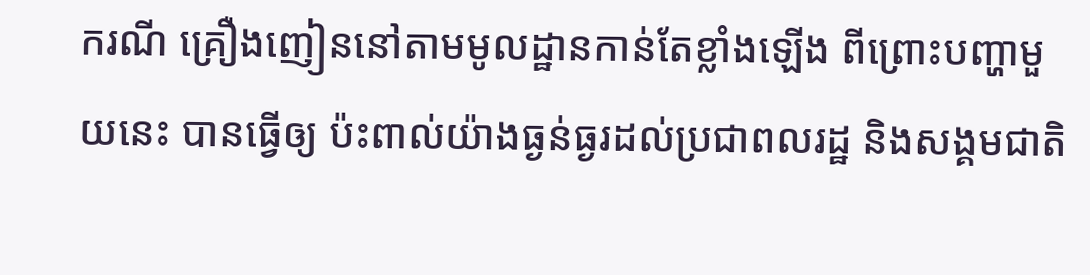ករណី គ្រឿងញៀននៅតាមមូលដ្ឋានកាន់តែខ្លាំងឡើង ពីព្រោះបញ្ហាមួយនេះ បានធ្វើឲ្យ ប៉ះពាល់យ៉ាងធ្ងន់ធ្ងរដល់ប្រជាពលរដ្ឋ និងសង្គមជាតិ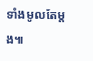ទាំងមូលតែម្តង៕